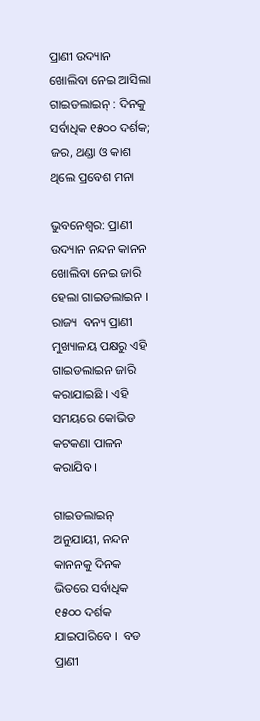ପ୍ରାଣୀ ଉଦ୍ୟାନ ଖୋଲିବା ନେଇ ଆସିଲା ଗାଇଡଲାଇନ୍ : ଦିନକୁ ସର୍ବାଧିକ ୧୫୦୦ ଦର୍ଶକ; ଜର, ଥଣ୍ଡା ଓ କାଶ ଥିଲେ ପ୍ରବେଶ ମନା

ଭୁବନେଶ୍ବର: ପ୍ରାଣୀ ଉଦ୍ୟାନ ନନ୍ଦନ କାନନ ଖୋଲିବା ନେଇ ଜାରି ହେଲା ଗାଇଡଲାଇନ । ରାଜ୍ୟ  ବନ୍ୟ ପ୍ରାଣୀ ମୁଖ୍ୟାଳୟ ପକ୍ଷରୁ ଏହି ଗାଇଡଲାଇନ ଜାରି କରାଯାଇଛି । ଏହି ସମୟରେ କୋଭିଡ କଟକଣା ପାଳନ କରାଯିବ ।

ଗାଇଡଲାଇନ୍ ଅନୁଯାୟୀ, ନନ୍ଦନ କାନନକୁ ଦିନକ ଭିତରେ ସର୍ବାଧିକ ୧୫୦୦ ଦର୍ଶକ ଯାଇପାରିବେ ।  ବଡ ପ୍ରାଣୀ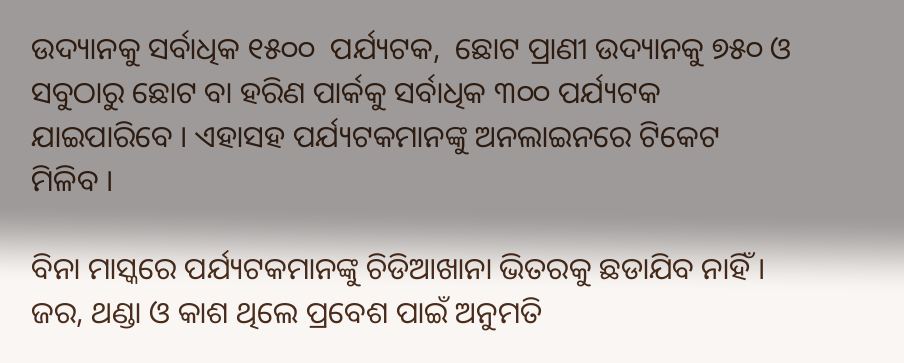ଉଦ୍ୟାନକୁ ସର୍ବାଧିକ ୧୫୦୦  ପର୍ଯ୍ୟଟକ,  ଛୋଟ ପ୍ରାଣୀ ଉଦ୍ୟାନକୁ ୭୫୦ ଓ ସବୁଠାରୁ ଛୋଟ ବା ହରିଣ ପାର୍କକୁ ସର୍ବାଧିକ ୩୦୦ ପର୍ଯ୍ୟଟକ ଯାଇପାରିବେ । ଏହାସହ ପର୍ଯ୍ୟଟକମାନଙ୍କୁ ଅନଲାଇନରେ ଟିକେଟ ମିଳିବ ।

ବିନା ମାସ୍କରେ ପର୍ଯ୍ୟଟକମାନଙ୍କୁ ଚିଡିଆଖାନା ଭିତରକୁ ଛଡାଯିବ ନାହିଁ । ଜର, ଥଣ୍ଡା ଓ କାଶ ଥିଲେ ପ୍ରବେଶ ପାଇଁ ଅନୁମତି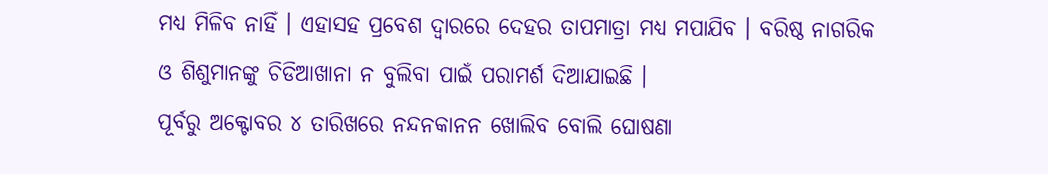ମଧ୍ୟ ମିଳିବ ନାହିଁ । ଏହାସହ ପ୍ରବେଶ ଦ୍ୱାରରେ ଦେହର ତାପମାତ୍ରା ମଧ୍ୟ ମପାଯିବ । ବରିଷ୍ଠ ନାଗରିକ ଓ ଶିଶୁମାନଙ୍କୁ ଚିଡିଆଖାନା ନ ବୁଲିବା ପାଇଁ ପରାମର୍ଶ ଦିଆଯାଇଛି ।
ପୂର୍ବରୁ ଅକ୍ଟୋବର ୪ ତାରିଖରେ ନନ୍ଦନକାନନ ଖୋଲିବ ବୋଲି ଘୋଷଣା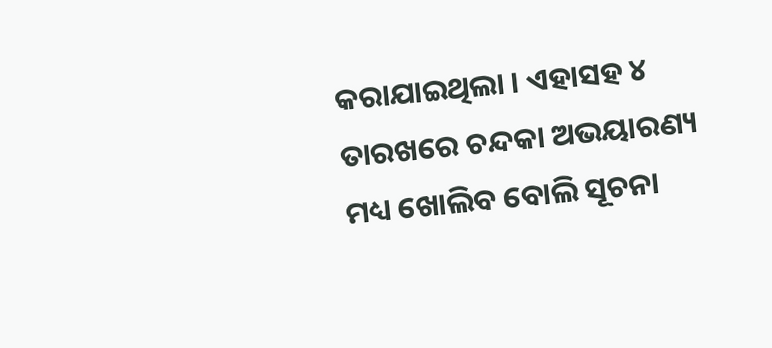କରାଯାଇଥିଲା । ଏହାସହ ୪ ତାରଖରେ ଚନ୍ଦକା ଅଭୟାରଣ୍ୟ ମଧ୍ୟ ଖୋଲିବ ବୋଲି ସୂଚନା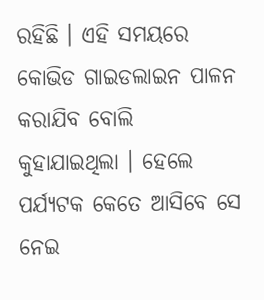ରହିଛି । ଏହି ସମୟରେ କୋଭିଡ ଗାଇଡଲାଇନ ପାଳନ କରାଯିବ ବୋଲି କୁହାଯାଇଥିଲା । ହେଲେ ପର୍ଯ୍ୟଟକ କେତେ ଆସିବେ ସେ ନେଇ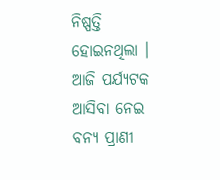ନିଷ୍ପତ୍ତି ହୋଇନଥିଲା । ଆଜି ପର୍ଯ୍ୟଟକ ଆସିବା ନେଇ ବନ୍ୟ ପ୍ରାଣୀ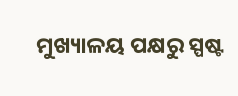ମୁଖ୍ୟାଳୟ ପକ୍ଷରୁ ସ୍ପଷ୍ଟ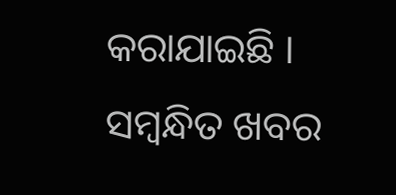କରାଯାଇଛି ।
ସମ୍ବନ୍ଧିତ ଖବର